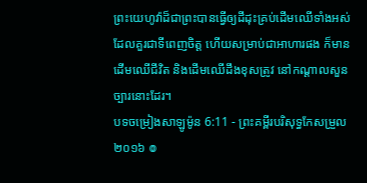ព្រះយេហូវ៉ាដ៏ជាព្រះបានធ្វើឲ្យដីដុះគ្រប់ដើមឈើទាំងអស់ ដែលគួរជាទីពេញចិត្ត ហើយសម្រាប់ជាអាហារផង ក៏មានដើមឈើជីវិត និងដើមឈើដឹងខុសត្រូវ នៅកណ្ដាលសួនច្បារនោះដែរ។
បទចម្រៀងសាឡូម៉ូន 6:11 - ព្រះគម្ពីរបរិសុទ្ធកែសម្រួល ២០១៦ ៙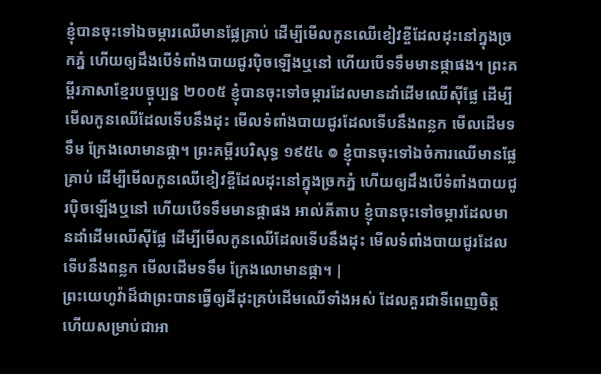ខ្ញុំបានចុះទៅឯចម្ការឈើមានផ្លែគ្រាប់ ដើម្បីមើលកូនឈើខៀវខ្ចីដែលដុះនៅក្នុងច្រកភ្នំ ហើយឲ្យដឹងបើទំពាំងបាយជូរប៉ិចឡើងឬនៅ ហើយបើទទឹមមានផ្កាផង។ ព្រះគម្ពីរភាសាខ្មែរបច្ចុប្បន្ន ២០០៥ ខ្ញុំបានចុះទៅចម្ការដែលមានដាំដើមឈើស៊ីផ្លែ ដើម្បីមើលកូនឈើដែលទើបនឹងដុះ មើលទំពាំងបាយជូរដែលទើបនឹងពន្លក មើលដើមទទឹម ក្រែងលោមានផ្កា។ ព្រះគម្ពីរបរិសុទ្ធ ១៩៥៤ ៙ ខ្ញុំបានចុះទៅឯចំការឈើមានផ្លែគ្រាប់ ដើម្បីមើលកូនឈើខៀវខ្ចីដែលដុះនៅក្នុងច្រកភ្នំ ហើយឲ្យដឹងបើទំពាំងបាយជូរប៉ិចឡើងឬនៅ ហើយបើទទឹមមានផ្កាផង អាល់គីតាប ខ្ញុំបានចុះទៅចម្ការដែលមានដាំដើមឈើស៊ីផ្លែ ដើម្បីមើលកូនឈើដែលទើបនឹងដុះ មើលទំពាំងបាយជូរដែលទើបនឹងពន្លក មើលដើមទទឹម ក្រែងលោមានផ្កា។ |
ព្រះយេហូវ៉ាដ៏ជាព្រះបានធ្វើឲ្យដីដុះគ្រប់ដើមឈើទាំងអស់ ដែលគួរជាទីពេញចិត្ត ហើយសម្រាប់ជាអា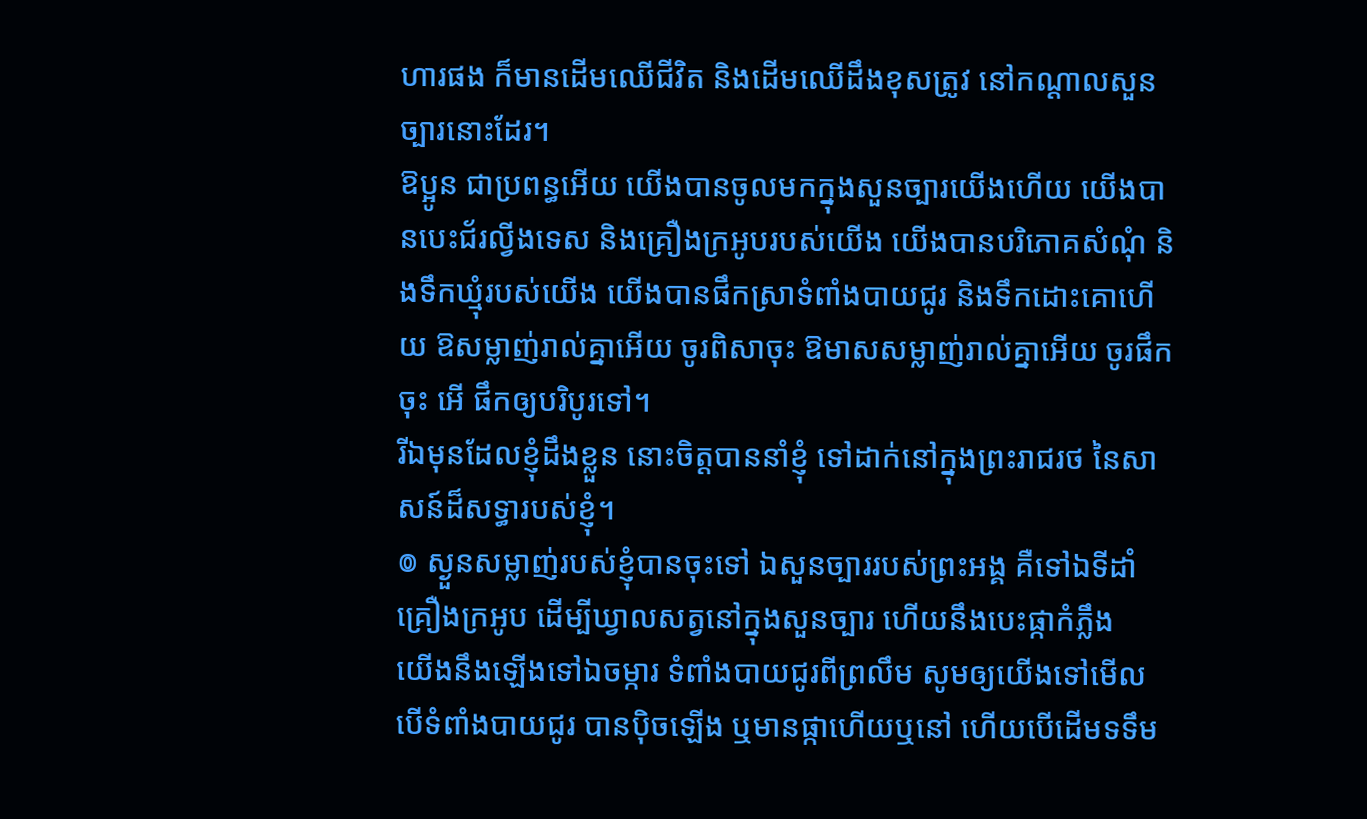ហារផង ក៏មានដើមឈើជីវិត និងដើមឈើដឹងខុសត្រូវ នៅកណ្ដាលសួនច្បារនោះដែរ។
ឱប្អូន ជាប្រពន្ធអើយ យើងបានចូលមកក្នុងសួនច្បារយើងហើយ យើងបានបេះជ័រល្វីងទេស និងគ្រឿងក្រអូបរបស់យើង យើងបានបរិភោគសំណុំ និងទឹកឃ្មុំរបស់យើង យើងបានផឹកស្រាទំពាំងបាយជូរ និងទឹកដោះគោហើយ ឱសម្លាញ់រាល់គ្នាអើយ ចូរពិសាចុះ ឱមាសសម្លាញ់រាល់គ្នាអើយ ចូរផឹកចុះ អើ ផឹកឲ្យបរិបូរទៅ។
រីឯមុនដែលខ្ញុំដឹងខ្លួន នោះចិត្តបាននាំខ្ញុំ ទៅដាក់នៅក្នុងព្រះរាជរថ នៃសាសន៍ដ៏សទ្ធារបស់ខ្ញុំ។
៙ ស្ងួនសម្លាញ់របស់ខ្ញុំបានចុះទៅ ឯសួនច្បាររបស់ព្រះអង្គ គឺទៅឯទីដាំគ្រឿងក្រអូប ដើម្បីឃ្វាលសត្វនៅក្នុងសួនច្បារ ហើយនឹងបេះផ្កាកំភ្លឹង
យើងនឹងឡើងទៅឯចម្ការ ទំពាំងបាយជូរពីព្រលឹម សូមឲ្យយើងទៅមើល បើទំពាំងបាយជូរ បានប៉ិចឡើង ឬមានផ្កាហើយឬនៅ ហើយបើដើមទទឹម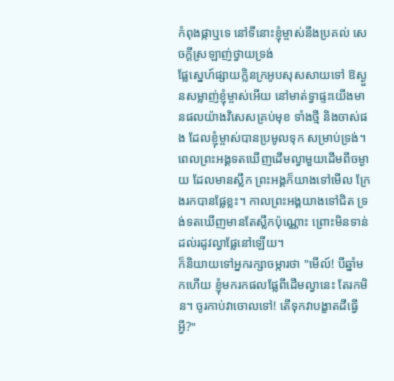កំពុងផ្កាឬទេ នៅទីនោះខ្ញុំម្ចាស់នឹងប្រគល់ សេចក្ដីស្រឡាញ់ថ្វាយទ្រង់
ផ្លែស្នេហ៍ផ្សាយក្លិនក្រអូបសុសសាយទៅ ឱស្ងួនសម្លាញ់ខ្ញុំម្ចាស់អើយ នៅមាត់ទ្វាផ្ទះយើងមានផលយ៉ាងវិសេសគ្រប់មុខ ទាំងថ្មី និងចាស់ផង ដែលខ្ញុំម្ចាស់បានប្រមូលទុក សម្រាប់ទ្រង់។
ពេលព្រះអង្គទតឃើញដើមល្វាមួយដើមពីចម្ងាយ ដែលមានស្លឹក ព្រះអង្គក៏យាងទៅមើល ក្រែងរកបានផ្លែខ្លះ។ កាលព្រះអង្គយាងទៅជិត ទ្រង់ទតឃើញមានតែស្លឹកប៉ុណ្ណោះ ព្រោះមិនទាន់ដល់រដូវល្វាផ្លែនៅឡើយ។
ក៏និយាយទៅអ្នករក្សាចម្ការថា "មើល៍! បីឆ្នាំមកហើយ ខ្ញុំមករកផលផ្លែពីដើមល្វានេះ តែរកមិន។ ចូរកាប់វាចោលទៅ! តើទុកវាបង្ខាតដីធ្វើអ្វី?"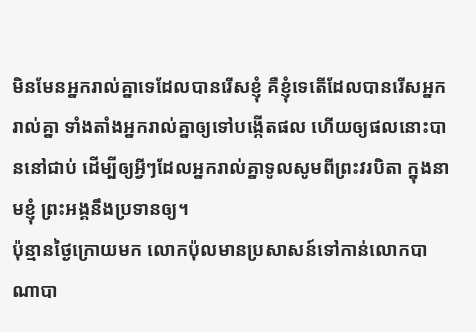មិនមែនអ្នករាល់គ្នាទេដែលបានរើសខ្ញុំ គឺខ្ញុំទេតើដែលបានរើសអ្នករាល់គ្នា ទាំងតាំងអ្នករាល់គ្នាឲ្យទៅបង្កើតផល ហើយឲ្យផលនោះបាននៅជាប់ ដើម្បីឲ្យអ្វីៗដែលអ្នករាល់គ្នាទូលសូមពីព្រះវរបិតា ក្នុងនាមខ្ញុំ ព្រះអង្គនឹងប្រទានឲ្យ។
ប៉ុន្មានថ្ងៃក្រោយមក លោកប៉ុលមានប្រសាសន៍ទៅកាន់លោកបាណាបា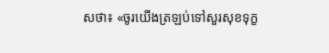សថា៖ «ចូរយើងត្រឡប់ទៅសួរសុខទុក្ខ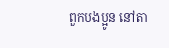ពួកបងប្អូន នៅតា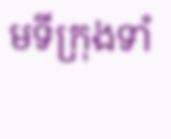មទីក្រុងទាំ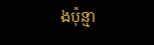ងប៉ុន្មា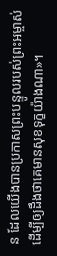ន ដែលយើងបានប្រកាសព្រះបន្ទូលរបស់ព្រះអម្ចាស់ ដើម្បីឲ្យដឹងថាគេមានសុខទុក្ខយ៉ាងណា»។